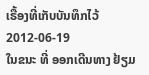ເຣື້ອງທີ່ເກັບບັນທຶກໄວ້
2012-06-19
ໃນຂນະ ທີ່ ອອກເດີນທາງ ຢ້ຽມ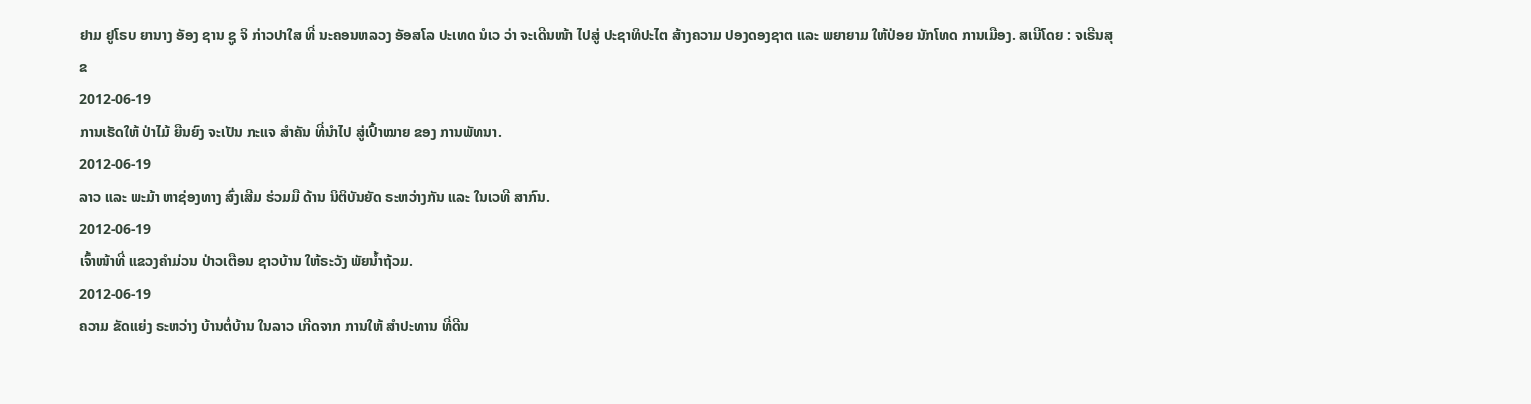ຢາມ ຢູໂຣບ ຍານາງ ອັອງ ຊານ ຊູ ຈິ ກ່າວປາໃສ ທີ່ ນະຄອນຫລວງ ອັອສໂລ ປະເທດ ນໍເວ ວ່າ ຈະເດີນໜ້າ ໄປສູ່ ປະຊາທິປະໄຕ ສ້າງຄວາມ ປອງດອງຊາຕ ແລະ ພຍາຍາມ ໃຫ້ປ່ອຍ ນັກໂທດ ການເມືອງ. ສເນີໂດຍ : ຈເຣີນສຸຂ
2012-06-19
ການເຮັດໃຫ້ ປ່າໄມ້ ຍືນຍົງ ຈະເປັນ ກະແຈ ສໍາຄັນ ທີ່ນໍາໄປ ສູ່ເປົ້າໝາຍ ຂອງ ການພັທນາ.
2012-06-19
ລາວ ແລະ ພະມ້າ ຫາຊ່ອງທາງ ສົ່ງເສີມ ຮ່ວມມື ດ້ານ ນິຕິບັນຍັດ ຣະຫວ່າງກັນ ແລະ ໃນເວທີ ສາກົນ.
2012-06-19
ເຈົ້າໜ້າທີ່ ແຂວງຄໍາມ່ວນ ປ່າວເຕືອນ ຊາວບ້ານ ໃຫ້ຣະວັງ ພັຍນໍ້າຖ້ວມ.
2012-06-19
ຄວາມ ຂັດແຍ່ງ ຣະຫວ່າງ ບ້ານຕໍ່ບ້ານ ໃນລາວ ເກີດຈາກ ການໃຫ້ ສຳປະທານ ທີ່ດີນ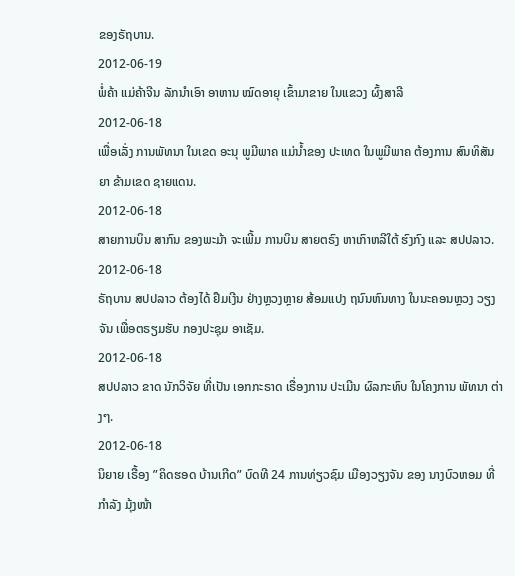ຂອງຣັຖບານ.
2012-06-19
ພໍ່ຄ້າ ແມ່ຄ້າຈີນ ລັກນໍາເອົາ ອາຫານ ໝົດອາຍຸ ເຂົ້າມາຂາຍ ໃນແຂວງ ຜົ້ງສາລີ
2012-06-18
ເພື່ອເລັ່ງ ການພັທນາ ໃນເຂດ ອະນຸ ພູມີພາຄ ແມ່ນໍ້າຂອງ ປະເທດ ໃນພູມີພາຄ ຕ້ອງການ ສົນທິສັນຍາ ຂ້າມເຂດ ຊາຍແດນ.
2012-06-18
ສາຍການບິນ ສາກົນ ຂອງພະມ້າ ຈະເພີ້ມ ການບິນ ສາຍຕຣົງ ຫາເກົາຫລີໃຕ້ ຮົງກົງ ແລະ ສປປລາວ.
2012-06-18
ຣັຖບານ ສປປລາວ ຕ້ອງໄດ້ ຢຶມເງີນ ຢ່າງຫຼວງຫຼາຍ ສ້ອມແປງ ຖນົນຫົນທາງ ໃນນະຄອນຫຼວງ ວຽງຈັນ ເພື່ອຕຣຽມຮັບ ກອງປະຊຸມ ອາເຊັມ.
2012-06-18
ສປປລາວ ຂາດ ນັກວິຈັຍ ທີ່ເປັນ ເອກກະຣາດ ເຣື່ອງການ ປະເມີນ ຜົລກະທົບ ໃນໂຄງການ ພັທນາ ຕ່າງໆ.
2012-06-18
ນິຍາຍ ເຣື້ອງ ”ຄິດຮອດ ບ້ານເກີດ” ບົດທີ 24 ການທ່ຽວຊົມ ເມືອງວຽງຈັນ ຂອງ ນາງບົວຫອມ ທີ່ກໍາລັງ ມຸ້ງໜ້າ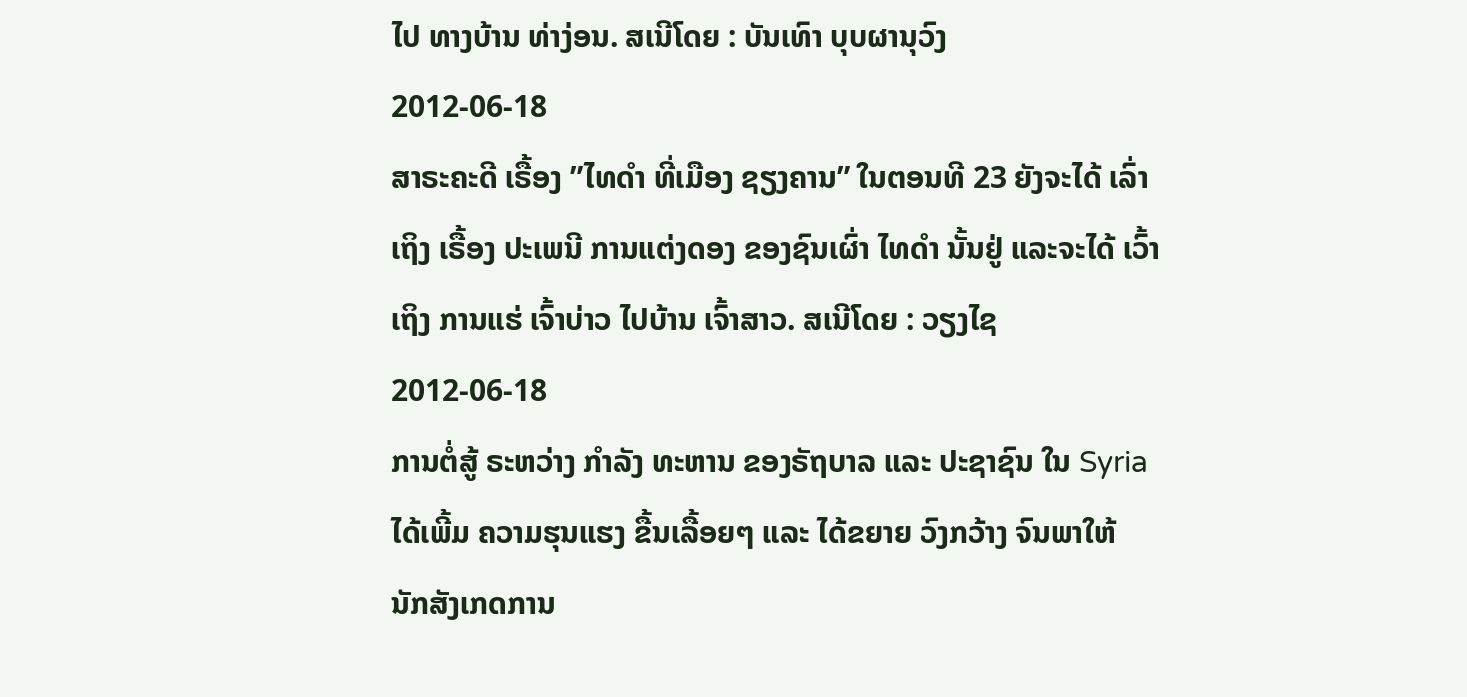ໄປ ທາງບ້ານ ທ່າງ່ອນ. ສເນີໂດຍ : ບັນເທົາ ບຸບຜານຸວົງ
2012-06-18
ສາຣະຄະດີ ເຣື້ອງ ”ໄທດຳ ທີ່ເມືອງ ຊຽງຄານ” ໃນຕອນທີ 23 ຍັງຈະໄດ້ ເລົ່າເຖິງ ເຣື້ອງ ປະເພນີ ການແຕ່ງດອງ ຂອງຊົນເຜົ່າ ໄທດຳ ນັ້ນຢູ່ ແລະຈະໄດ້ ເວົ້າເຖິງ ການແຮ່ ເຈົ້າບ່າວ ໄປບ້ານ ເຈົ້າສາວ. ສເນີໂດຍ : ວຽງໄຊ
2012-06-18
ການຕໍ່ສູ້ ຣະຫວ່າງ ກຳລັງ ທະຫານ ຂອງຣັຖບາລ ແລະ ປະຊາຊົນ ໃນ Syria ໄດ້ເພີ້ມ ຄວາມຮຸນແຮງ ຂື້ນເລື້ອຍໆ ແລະ ໄດ້ຂຍາຍ ວົງກວ້າງ ຈົນພາໃຫ້ ນັກສັງເກດການ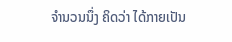ຈຳນວນນຶ່ງ ຄິດວ່າ ໄດ້ກາຍເປັນ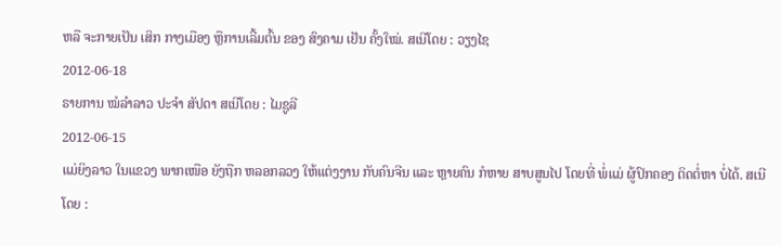ຫລື ຈະກາຍເປັນ ເສິກ ກາງເມືອງ ຫຼືການເລີ້ມຕົ້ນ ຂອງ ສົງຄາມ ເຢັນ ຄັ້ງໃໝ່. ສເນີໂດຍ : ວຽງໄຊ
2012-06-18
ຣາຍການ ໝໍລຳລາວ ປະຈຳ ສັປດາ ສເນີໂດຍ : ໄມຊູລີ
2012-06-15
ແມ່ຍິງລາວ ໃນແຂວງ ພາກເໜືອ ຍັງຖືກ ຫລອກລວງ ໃຫ້ແຕ່ງງານ ກັບຄົນຈີນ ແລະ ຫຼາຍຄົນ ກໍຫາຍ ສາບສູນໄປ ໂດຍທີ່ ພໍ່ແມ່ ຜູ້ປົກຄອງ ຕິດຕໍ່ຫາ ບໍ່ໄດ້. ສເນີໂດຍ :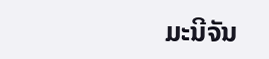ມະນີຈັນ